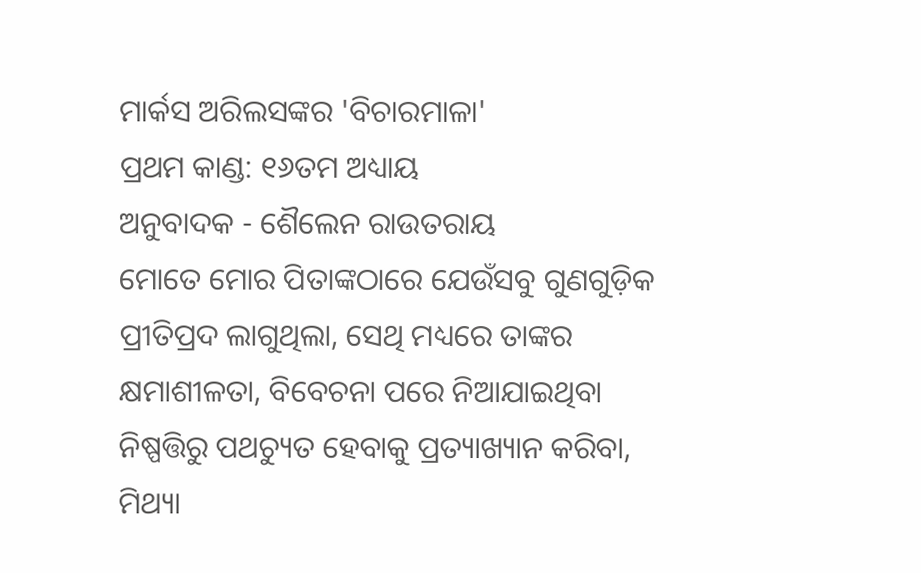ମାର୍କସ ଅରିଲସଙ୍କର 'ବିଚାରମାଳା'
ପ୍ରଥମ କାଣ୍ଡ: ୧୬ତମ ଅଧ୍ୟାୟ
ଅନୁବାଦକ - ଶୈଲେନ ରାଉତରାୟ
ମୋତେ ମୋର ପିତାଙ୍କଠାରେ ଯେଉଁସବୁ ଗୁଣଗୁଡ଼ିକ ପ୍ରୀତିପ୍ରଦ ଲାଗୁଥିଲା, ସେଥି ମଧ୍ୟରେ ତାଙ୍କର କ୍ଷମାଶୀଳତା, ବିବେଚନା ପରେ ନିଆଯାଇଥିବା ନିଷ୍ପତ୍ତିରୁ ପଥଚ୍ୟୁତ ହେବାକୁ ପ୍ରତ୍ୟାଖ୍ୟାନ କରିବା, ମିଥ୍ୟା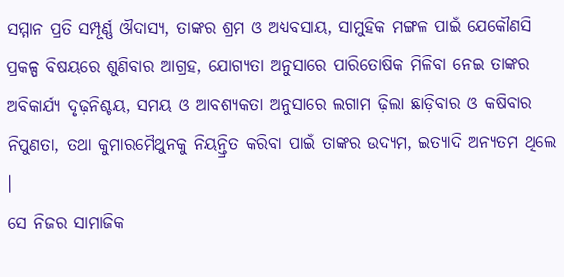ସମ୍ମାନ ପ୍ରତି ସମ୍ପୂର୍ଣ୍ଣ ଔଦାସ୍ୟ, ତାଙ୍କର ଶ୍ରମ ଓ ଅଧ୍ୟବସାୟ, ସାମୁହିକ ମଙ୍ଗଳ ପାଇଁ ଯେକୌଣସି ପ୍ରକଳ୍ପ ବିଷୟରେ ଶୁଣିବାର ଆଗ୍ରହ, ଯୋଗ୍ୟତା ଅନୁସାରେ ପାରିତୋଷିକ ମିଳିବା ନେଇ ତାଙ୍କର ଅବିକାର୍ଯ୍ୟ ଦୃଢ଼ନିଶ୍ଚୟ, ସମୟ ଓ ଆବଶ୍ୟକତା ଅନୁସାରେ ଲଗାମ ଢ଼ିଲା ଛାଡ଼ିବାର ଓ କଷିବାର ନିପୁଣତା, ତଥା କୁମାରମୈଥୁନକୁ ନିୟନ୍ତ୍ରିତ କରିବା ପାଇଁ ତାଙ୍କର ଉଦ୍ୟମ, ଇତ୍ୟାଦି ଅନ୍ୟତମ ଥିଲେ ।
ସେ ନିଜର ସାମାଜିକ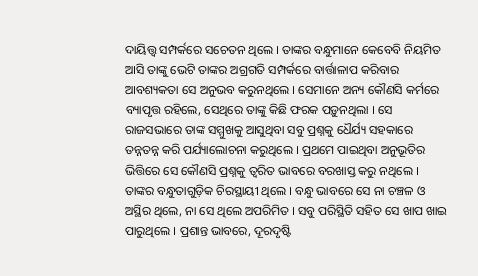ଦାୟିତ୍ତ୍ୱ ସମ୍ପର୍କରେ ସଚେତନ ଥିଲେ । ତାଙ୍କର ବନ୍ଧୁମାନେ କେବେବି ନିୟମିତ ଆସି ତାଙ୍କୁ ଭେଟି ତାଙ୍କର ଅଗ୍ରଗତି ସମ୍ପର୍କରେ ବାର୍ତ୍ତାଳାପ କରିବାର ଆବଶ୍ୟକତା ସେ ଅନୁଭବ କରୁନଥିଲେ । ସେମାନେ ଅନ୍ୟ କୌଣସି କର୍ମରେ ବ୍ୟାପୃତ୍ତ ରହିଲେ, ସେଥିରେ ତାଙ୍କୁ କିଛି ଫରକ ପଡ଼ୁନଥିଲା । ସେ ରାଜସଭାରେ ତାଙ୍କ ସମ୍ମୁଖକୁ ଆସୁଥିବା ସବୁ ପ୍ରଶ୍ନକୁ ଧୈର୍ଯ୍ୟ ସହକାରେ ତନ୍ନତନ୍ନ କରି ପର୍ଯ୍ୟାଲୋଚନା କରୁଥିଲେ । ପ୍ରଥମେ ପାଇଥିବା ଅନୁଭୂତିର ଭିତ୍ତିରେ ସେ କୌଣସି ପ୍ରଶ୍ନକୁ ତ୍ୱରିତ ଭାବରେ ବରଖାସ୍ତ କରୁ ନଥିଲେ ।
ତାଙ୍କର ବନ୍ଧୁତାଗୁଡ଼ିକ ଚିରସ୍ଥାୟୀ ଥିଲେ । ବନ୍ଧୁ ଭାବରେ ସେ ନା ଚଞ୍ଚଳ ଓ ଅସ୍ଥିର ଥିଲେ, ନା ସେ ଥିଲେ ଅପରିମିତ । ସବୁ ପରିସ୍ଥିତି ସହିତ ସେ ଖାପ ଖାଇ ପାରୁଥିଲେ । ପ୍ରଶାନ୍ତ ଭାବରେ, ଦୂରଦୃଷ୍ଟି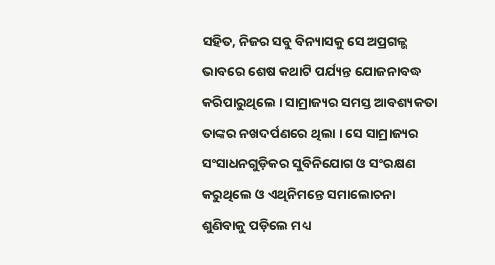ସହିତ, ନିଜର ସବୁ ବିନ୍ୟାସକୁ ସେ ଅପ୍ରଗଳ୍ଭ ଭାବରେ ଶେଷ କଥାଟି ପର୍ଯ୍ୟନ୍ତ ଯୋଜନାବଦ୍ଧ କରିପାରୁଥିଲେ । ସାମ୍ରାଜ୍ୟର ସମସ୍ତ ଆବଶ୍ୟକତା ତାଙ୍କର ନଖଦର୍ପଣରେ ଥିଲା । ସେ ସାମ୍ରାଜ୍ୟର ସଂସାଧନଗୁଡ଼ିକର ସୁବିନିଯୋଗ ଓ ସଂରକ୍ଷଣ କରୁଥିଲେ ଓ ଏଥିନିମନ୍ତେ ସମାଲୋଚନା ଶୁଣିବାକୁ ପଡ଼ିଲେ ମଧ୍ୟ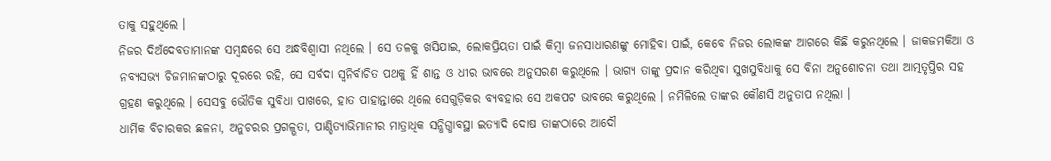ତାକୁ ସହୁଥିଲେ ।
ନିଜର ଦିଅଁଦେବତାମାନଙ୍କ ସମ୍ବନ୍ଧରେ ସେ ଅନ୍ଧବିଶ୍ୱାସୀ ନଥିଲେ । ସେ ତଳକୁ ଖସିଯାଇ, ଲୋକପ୍ରିୟତା ପାଇଁ କିମ୍ବା ଜନସାଧାରଣଙ୍କୁ ମୋହିବା ପାଇଁ, କେବେ ନିଜର ଲୋକଙ୍କ ଆଗରେ କିଛି କରୁନଥିଲେ । ଜାକଜମକିଆ ଓ ନବ୍ୟସଭ୍ୟ ଚିଜମାନଙ୍କଠାରୁ ଦୂରରେ ରହି, ସେ ସର୍ବଦା ସ୍ୱନିର୍ବାଚିତ ପଥକୁ ହିଁ ଶାନ୍ତ ଓ ଧୀର ଭାବରେ ଅନୁସରଣ କରୁଥିଲେ । ଭାଗ୍ୟ ତାଙ୍କୁ ପ୍ରଦାନ କରିଥିବା ସୁଖସୁବିଧାକୁ ସେ ବିନା ଅନୁଶୋଚନା ତଥା ଆତ୍ମତୃପ୍ତିର ସହ ଗ୍ରହଣ କରୁଥିଲେ । ସେସବୁ ଭୌତିକ ସୁବିଧା ପାଖରେ, ହାତ ପାହାନ୍ତାରେ ଥିଲେ ସେଗୁଡ଼ିକର ବ୍ୟବହାର ସେ ଅକପଟ ଭାବରେ କରୁଥିଲେ । ନମିଳିଲେ ତାଙ୍କର କୌଣସି ଅନୁତାପ ନଥିଲା ।
ଧାର୍ମିକ ବିଚାରକର ଛଳନା, ଅନୁଚରର ପ୍ରଗଳ୍ଭତା, ପାଣ୍ଡିତ୍ୟାଭିମାନୀର ମାତ୍ରାଧିକ ସନ୍ଧିଗ୍ଧାବସ୍ଥା ଇତ୍ୟାଦି ଦୋଷ ତାଙ୍କଠାରେ ଆଦୌ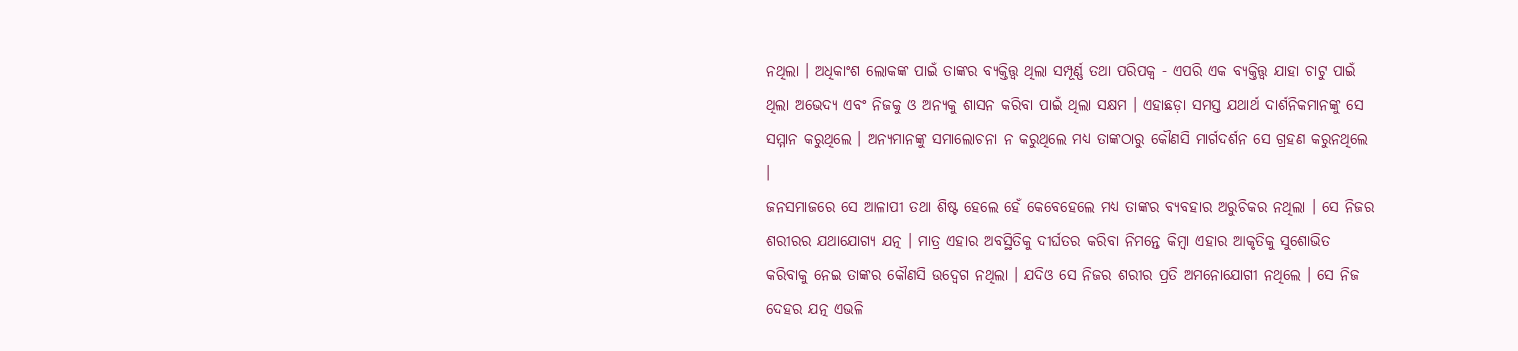ନଥିଲା । ଅଧିକାଂଶ ଲୋକଙ୍କ ପାଇଁ ତାଙ୍କର ବ୍ୟକ୍ତିତ୍ତ୍ୱ ଥିଲା ସମ୍ପୂର୍ଣ୍ଣ ତଥା ପରିପକ୍ୱ - ଏପରି ଏକ ବ୍ୟକ୍ତିତ୍ତ୍ୱ ଯାହା ଚାଟୁ ପାଇଁ ଥିଲା ଅଭେଦ୍ୟ ଏବଂ ନିଜକୁ ଓ ଅନ୍ୟକୁ ଶାସନ କରିବା ପାଇଁ ଥିଲା ସକ୍ଷମ । ଏହାଛଡ଼ା ସମସ୍ତ ଯଥାର୍ଥ ଦାର୍ଶନିକମାନଙ୍କୁ ସେ ସମ୍ମାନ କରୁଥିଲେ । ଅନ୍ୟମାନଙ୍କୁ ସମାଲୋଚନା ନ କରୁଥିଲେ ମଧ୍ୟ ତାଙ୍କଠାରୁ କୌଣସି ମାର୍ଗଦର୍ଶନ ସେ ଗ୍ରହଣ କରୁନଥିଲେ ।
ଜନସମାଜରେ ସେ ଆଳାପୀ ତଥା ଶିଷ୍ଟ ହେଲେ ହେଁ କେବେହେଲେ ମଧ୍ୟ ତାଙ୍କର ବ୍ୟବହାର ଅରୁଚିକର ନଥିଲା । ସେ ନିଜର ଶରୀରର ଯଥାଯୋଗ୍ୟ ଯତ୍ନ । ମାତ୍ର ଏହାର ଅବସ୍ଥିତିକୁ ଦୀର୍ଘତର କରିବା ନିମନ୍ତେ କିମ୍ବା ଏହାର ଆକୃତିକୁ ସୁଶୋଭିତ କରିବାକୁ ନେଇ ତାଙ୍କର କୌଣସି ଉଦ୍ବେଗ ନଥିଲା । ଯଦିଓ ସେ ନିଜର ଶରୀର ପ୍ରତି ଅମନୋଯୋଗୀ ନଥିଲେ । ସେ ନିଜ ଦେହର ଯତ୍ନ ଏଭଳି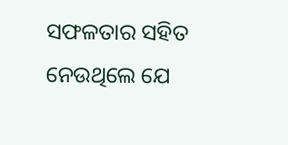ସଫଳତାର ସହିତ ନେଉଥିଲେ ଯେ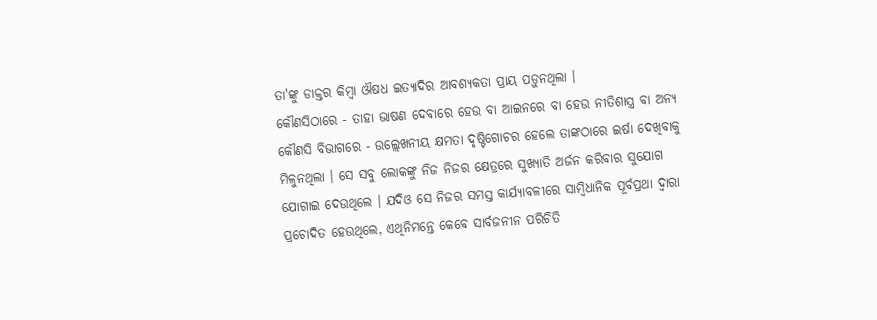ତା'ଙ୍କୁ ଡାକ୍ତର କିମ୍ବା ଔଷଧ ଇତ୍ୟାଦିର ଆବଶ୍ୟକତା ପ୍ରାୟ ପଡ଼ୁନଥିଲା ।
କୌଣସିଠାରେ - ତାହା ଭାଷଣ ଦେବାରେ ହେଉ ବା ଆଇନରେ ବା ହେଉ ନୀତିଶାସ୍ତ୍ର ବା ଅନ୍ୟ କୌଣସି ବିଭାଗରେ - ଉଲ୍ଲେଖନୀୟ କ୍ଷମତା ଦୃଷ୍ଟିଗୋଚର ହେଲେ ତାଙ୍କଠାରେ ଇର୍ଷା ଦେଖିବାକୁ ମିଳୁନଥିଲା । ସେ ସବୁ ଲୋକଙ୍କୁ ନିଜ ନିଜର କ୍ଷେତ୍ରରେ ସୁଖ୍ୟାତି ଅର୍ଜନ କରିବାର ସୁଯୋଗ ଯୋଗାଇ ଦେଉଥିଲେ । ଯଦିଓ ସେ ନିଜର ସମସ୍ତ କାର୍ଯ୍ୟାବଳୀରେ ସାମ୍ବିଧାନିକ ପୂର୍ବପ୍ରଥା ଦ୍ୱାରା ପ୍ରଚୋଦିତ ହେଉଥିଲେ, ଏଥିନିମନ୍ତେ କେବେ ସାର୍ବଜନୀନ ପରିଚିତି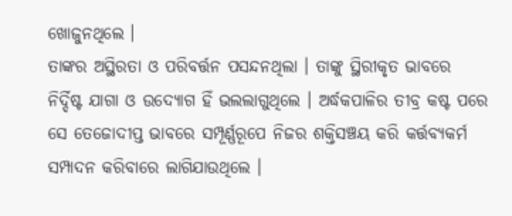ଖୋଜୁନଥିଲେ ।
ତାଙ୍କର ଅସ୍ଥିରତା ଓ ପରିବର୍ତ୍ତନ ପସନ୍ଦନଥିଲା । ତାଙ୍କୁ ସ୍ଥିରୀକୃତ ଭାବରେ ନିର୍ଦ୍ଦିଷ୍ଟ ଯାଗା ଓ ଉଦ୍ଯୋଗ ହିଁ ଭଲଲାଗୁଥିଲେ । ଅର୍ଦ୍ଧକପାଳିର ତୀବ୍ର କଷ୍ଟ ପରେ ସେ ତେଜୋଦୀପ୍ତ ଭାବରେ ସମ୍ପୂର୍ଣ୍ଣରୂପେ ନିଜର ଶକ୍ତିସଞ୍ଚୟ କରି କର୍ତ୍ତବ୍ୟକର୍ମ ସମ୍ପାଦନ କରିବାରେ ଲାଗିଯାଉଥିଲେ ।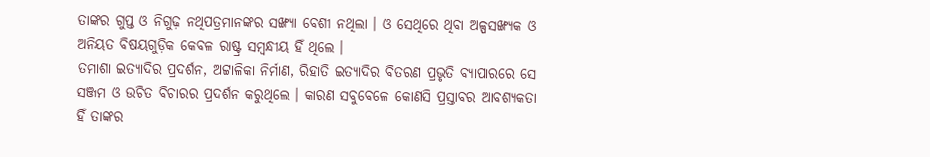ତାଙ୍କର ଗୁପ୍ତ ଓ ନିଗୁଢ଼ ନଥିପତ୍ରମାନଙ୍କର ସଙ୍ଖ୍ୟା ବେଶୀ ନଥିଲା । ଓ ସେଥିରେ ଥିବା ଅଳ୍ପସଙ୍ଖ୍ୟକ ଓ ଅନିୟତ ବିଷୟଗୁଡ଼ିକ କେବଳ ରାଷ୍ଟ୍ର ସମ୍ବନ୍ଧୀୟ ହିଁ ଥିଲେ ।
ତମାଶା ଇତ୍ୟାଦିର ପ୍ରଦର୍ଶନ, ଅଟ୍ଟାଳିକା ନିର୍ମାଣ, ରିହାତି ଇତ୍ୟାଦିର ବିତରଣ ପ୍ରଭୃତି ବ୍ୟାପାରରେ ସେ ସଞ୍ଜମ ଓ ଉଚିତ ବିଚାରର ପ୍ରଦର୍ଶନ କରୁଥିଲେ । କାରଣ ସବୁବେଳେ କୋଣସି ପ୍ରସ୍ତାବର ଆବଶ୍ୟକତା ହିଁ ତାଙ୍କର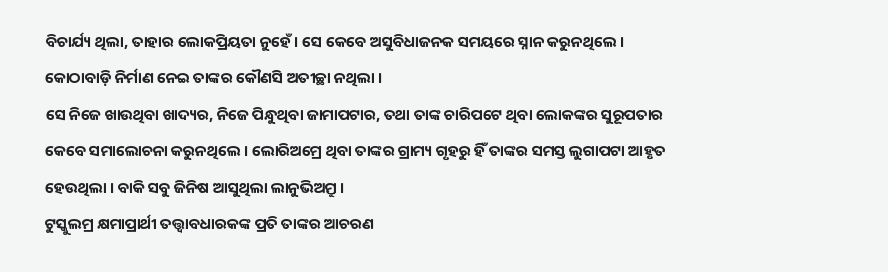ବିଚାର୍ଯ୍ୟ ଥିଲା, ତାହାର ଲୋକପ୍ରିୟତା ନୁହେଁ । ସେ କେବେ ଅସୁବିଧାଜନକ ସମୟରେ ସ୍ନାନ କରୁନଥିଲେ । କୋଠାବାଡ଼ି ନିର୍ମାଣ ନେଇ ତାଙ୍କର କୌଣସି ଅତୀଚ୍ଛା ନଥିଲା ।
ସେ ନିଜେ ଖାଉଥିବା ଖାଦ୍ୟର, ନିଜେ ପିନ୍ଧୁଥିବା ଜାମାପଟାର, ତଥା ତାଙ୍କ ଚାରିପଟେ ଥିବା ଲୋକଙ୍କର ସୁରୂପତାର କେବେ ସମାଲୋଚନା କରୁନଥିଲେ । ଲୋରିଅମ୍ରେ ଥିବା ତାଙ୍କର ଗ୍ରାମ୍ୟ ଗୃହରୁ ହିଁ ତାଙ୍କର ସମସ୍ତ ଲୁଗାପଟା ଆହୃତ ହେଉଥିଲା । ବାକି ସବୁ ଜିନିଷ ଆସୁଥିଲା ଲାନୁଭିଅମ୍ରୁ ।
ଟୁସ୍କୁଲମ୍ର କ୍ଷମାପ୍ରାର୍ଥୀ ତତ୍ତ୍ୱାବଧାରକଙ୍କ ପ୍ରତି ତାଙ୍କର ଆଚରଣ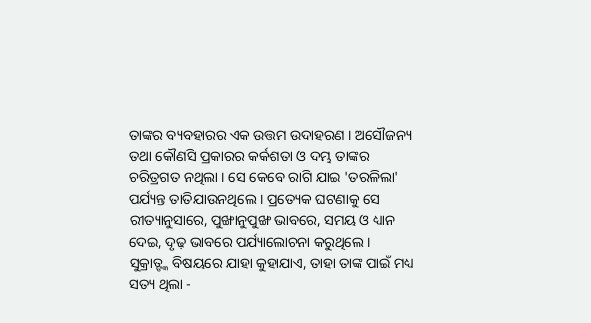ତାଙ୍କର ବ୍ୟବହାରର ଏକ ଉତ୍ତମ ଉଦାହରଣ । ଅସୌଜନ୍ୟ ତଥା କୌଣସି ପ୍ରକାରର କର୍କଶତା ଓ ଦମ୍ଭ ତାଙ୍କର ଚରିତ୍ରଗତ ନଥିଲା । ସେ କେବେ ରାଗି ଯାଇ 'ତରଳିଲା' ପର୍ଯ୍ୟନ୍ତ ତାତିଯାଉନଥିଲେ । ପ୍ରତ୍ୟେକ ଘଟଣାକୁ ସେ ରୀତ୍ୟାନୁସାରେ, ପୁଙ୍ଖାନୁପୁଙ୍ଖ ଭାବରେ, ସମୟ ଓ ଧ୍ୟାନ ଦେଇ, ଦୃଢ଼ ଭାବରେ ପର୍ଯ୍ୟାଲୋଚନା କରୁଥିଲେ ।
ସୁକ୍ରାତ୍ଙ୍କ ବିଷୟରେ ଯାହା କୁହାଯାଏ, ତାହା ତାଙ୍କ ପାଇଁ ମଧ୍ୟ ସତ୍ୟ ଥିଲା -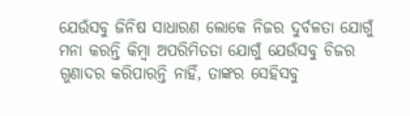ଯେଉଁସବୁ ଜିନିଷ ସାଧାରଣ ଲୋକେ ନିଜର ଦୁର୍ବଳତା ଯୋଗୁଁ ମନା କରନ୍ତି କିମ୍ବା ଅପରିମିତତା ଯୋଗୁଁ ଯେଉଁସବୁ ଚିଜର ଗୁଣାଦର କରିପାରନ୍ତି ନାହିଁ, ତାଙ୍କର ସେହିସବୁ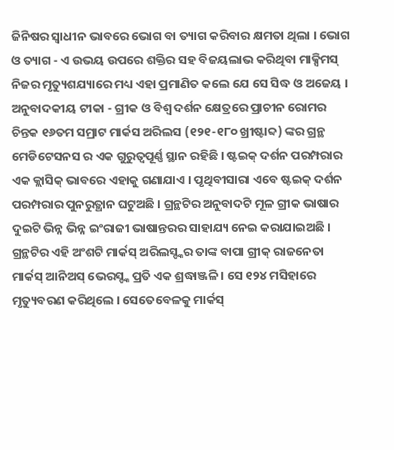ଜିନିଷର ସ୍ୱାଧୀନ ଭାବରେ ଭୋଗ ବା ତ୍ୟାଗ କରିବାର କ୍ଷମତା ଥିଲା । ଭୋଗ ଓ ତ୍ୟାଗ - ଏ ଉଭୟ ଉପରେ ଶକ୍ତିର ସହ ବିଜୟଲାଭ କରିଥିବା ମାକ୍ସିମସ୍ ନିଜର ମୃତ୍ୟୁଶଯ୍ୟାରେ ମଧ୍ୟ ଏହା ପ୍ରମାଣିତ କଲେ ଯେ ସେ ସିଦ୍ଧ ଓ ଅଜେୟ ।
ଅନୁବାଦକୀୟ ଟୀକା - ଗ୍ରୀକ ଓ ବିଶ୍ୱ ଦର୍ଶନ କ୍ଷେତ୍ରରେ ପ୍ରାଚୀନ ରୋମର ଚିନ୍ତକ ୧୬ତମ ସମ୍ରାଟ ମାର୍କସ ଅରିଲସ (୧୨୧-୧୮୦ ଖ୍ରୀଷ୍ଟାବ୍ଦ) ଙ୍କର ଗ୍ରନ୍ଥ ମେଡିଟେସନସ ର ଏକ ଗୁରୁତ୍ୱପୂର୍ଣ୍ଣ ସ୍ଥାନ ରହିଛି । ଷ୍ଟଇକ୍ ଦର୍ଶନ ପରମ୍ପରାର ଏକ କ୍ଲାସିକ୍ ଭାବରେ ଏହାକୁ ଗଣାଯାଏ । ପୃଥିବୀସାରା ଏବେ ଷ୍ଟଇକ୍ ଦର୍ଶନ ପରମ୍ପରାର ପୁନରୁତ୍ଥାନ ଘଟୁଅଛି । ଗ୍ରନ୍ଥଟିର ଅନୁବାଦଟି ମୂଳ ଗ୍ରୀକ ଭାଷାର ଦୁଇଟି ଭିନ୍ନ ଭିନ୍ନ ଇଂରାଜୀ ଭାଷାନ୍ତରର ସାହାଯ୍ୟ ନେଇ କରାଯାଇଅଛି ।
ଗ୍ରନ୍ଥଟିର ଏହି ଅଂଶଟି ମାର୍କସ୍ ଅରିଲସ୍ଙ୍କର ତାଙ୍କ ବାପା ଗ୍ରୀକ୍ ରାଜନେତା ମାର୍କସ୍ ଆନିଅସ୍ ଭେରସ୍ଙ୍କ ପ୍ରତି ଏକ ଶ୍ରଦ୍ଧାଞ୍ଜଳି । ସେ ୧୨୪ ମସିହାରେ ମୃତ୍ୟୁବରଣ କରିଥିଲେ । ସେତେବେଳକୁ ମାର୍କସ୍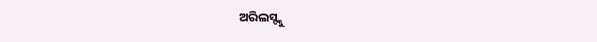ଅରିଲସ୍ଙ୍କୁ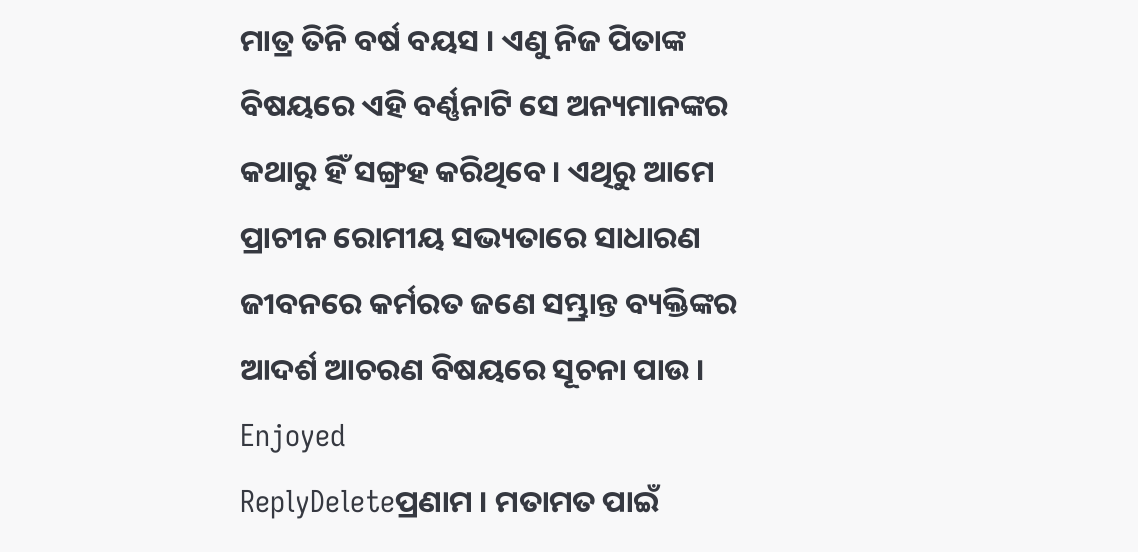ମାତ୍ର ତିନି ବର୍ଷ ବୟସ । ଏଣୁ ନିଜ ପିତାଙ୍କ ବିଷୟରେ ଏହି ବର୍ଣ୍ଣନାଟି ସେ ଅନ୍ୟମାନଙ୍କର କଥାରୁ ହିଁ ସଙ୍ଗ୍ରହ କରିଥିବେ । ଏଥିରୁ ଆମେ ପ୍ରାଚୀନ ରୋମୀୟ ସଭ୍ୟତାରେ ସାଧାରଣ ଜୀବନରେ କର୍ମରତ ଜଣେ ସମ୍ଭ୍ରାନ୍ତ ବ୍ୟକ୍ତିଙ୍କର ଆଦର୍ଶ ଆଚରଣ ବିଷୟରେ ସୂଚନା ପାଉ ।
Enjoyed
ReplyDeleteପ୍ରଣାମ । ମତାମତ ପାଇଁ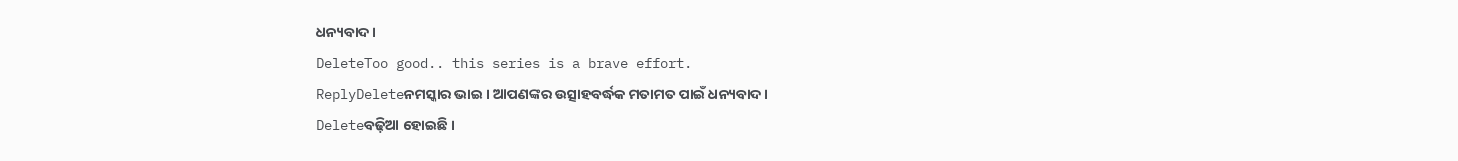ଧନ୍ୟବାଦ ।
DeleteToo good.. this series is a brave effort.
ReplyDeleteନମସ୍କାର ଭାଇ । ଆପଣଙ୍କର ଉତ୍ସାହବର୍ଦ୍ଧକ ମତାମତ ପାଇଁ ଧନ୍ୟବାଦ ।
Deleteବଢ଼ିଆ ହୋଇଛି ।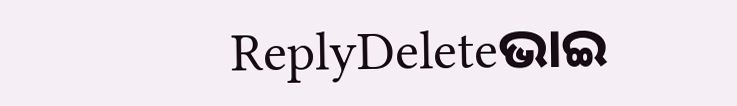ReplyDeleteଭାଇ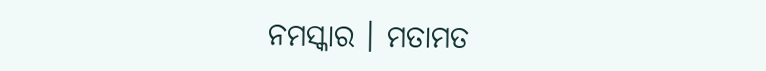ନମସ୍କାର । ମତାମତ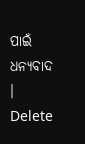ପାଇଁ ଧନ୍ୟବାଦ ।
Delete